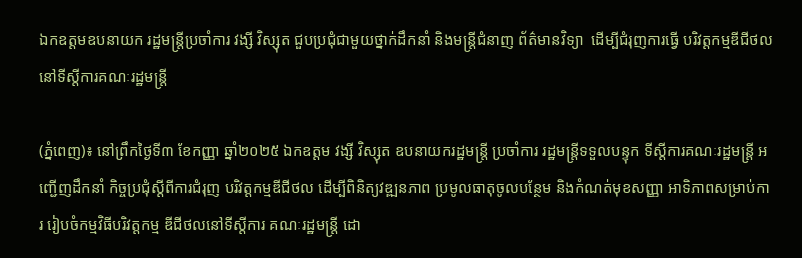ឯកឧត្តមឧបនាយក រដ្ឋមន្រ្តីប្រចាំការ វង្សី វិស្សុត ជួបប្រជុំជាមួយថ្នាក់ដឹកនាំ និងមន្ត្រីជំនាញ ព័ត៌មានវិទ្យា  ដើម្បីជំរុញការធ្វើ បរិវត្តកម្មឌីជីថល នៅទីស្តីការគណៈរដ្ឋមន្ត្រី

(ភ្នំពេញ)៖ នៅព្រឹកថ្ងៃទី៣ ខែកញ្ញា ឆ្នាំ២០២៥ ឯកឧត្តម វង្សី វិស្សុត ឧបនាយករដ្ឋមន្ត្រី ប្រចាំការ រដ្ឋមន្ត្រីទទួលបន្ទុក ទីស្តីការគណៈរដ្ឋមន្ត្រី អញ្ជើញដឹកនាំ កិច្ចប្រជុំស្ដីពីការជំរុញ បរិវត្តកម្មឌីជីថល ដើម្បីពិនិត្យវឌ្ឍនភាព ប្រមូលធាតុចូលបន្ថែម និងកំណត់មុខសញ្ញា អាទិភាពសម្រាប់ការ រៀបចំកម្មវិធីបរិវត្តកម្ម ឌីជីថលនៅទីស្តីការ គណៈរដ្ឋមន្ត្រី ដោ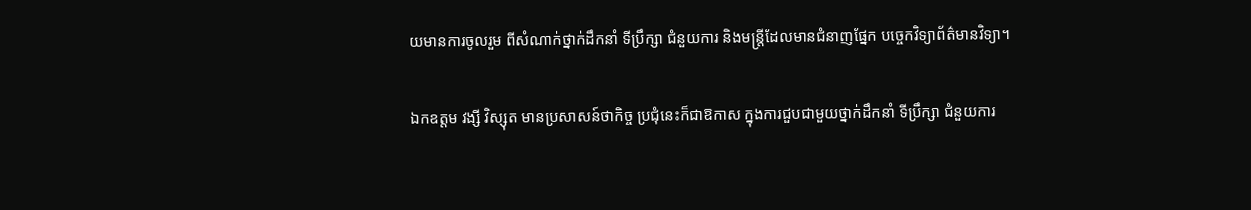យមានការចូលរួម ពីសំណាក់ថ្នាក់ដឹកនាំ ទីប្រឹក្សា ជំនួយការ និងមន្ត្រីដែលមានជំនាញផ្នែក បច្ចេកវិទ្យាព័ត៌មានវិទ្យា។

ឯកឧត្តម វង្សី វិស្សុត មានប្រសាសន៍ថាកិច្ច ប្រជុំនេះក៏ជាឱកាស ក្នុងការជួបជាមួយថ្នាក់ដឹកនាំ ទីប្រឹក្សា ជំនួយការ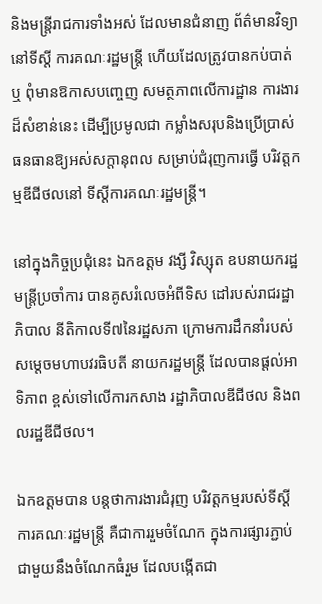និងមន្ត្រីរាជការទាំងអស់ ដែលមានជំនាញ ព័ត៌មានវិទ្យានៅទីស្តី ការគណៈរដ្ឋមន្ត្រី ហើយដែលត្រូវបានកប់បាត់ ឬ ពុំមានឱកាសបញ្ចេញ សមត្ថភាពលើការដ្ឋាន ការងារដ៏សំខាន់នេះ ដើម្បីប្រមូលជា កម្លាំងសរុបនិងប្រើប្រាស់ ធនធានឱ្យអស់សក្តានុពល សម្រាប់ជំរុញការធ្វើ បរិវត្តកម្មឌីជីថលនៅ ទីស្ដីការគណៈរដ្ឋមន្ត្រី។

នៅក្នុងកិច្ចប្រជុំនេះ ឯកឧត្តម វង្សី វិស្សុត ឧបនាយករដ្ឋមន្ត្រីប្រចាំការ បានគូសរំលេចអំពីទិស ដៅរបស់រាជរដ្ឋាភិបាល នីតិកាលទី៧នៃរដ្ឋសភា ក្រោមការដឹកនាំរបស់ សម្តេចមហាបវរធិបតី នាយករដ្ឋមន្ត្រី ដែលបានផ្ដល់អាទិភាព ខ្ពស់ទៅលើការកសាង រដ្ឋាភិបាលឌីជីថល និងពលរដ្ឋឌីជីថល។

ឯកឧត្តមបាន បន្តថាការងារជំរុញ បរិវត្តកម្មរបស់ទីស្ដី ការគណៈរដ្ឋមន្រ្តី គឺជាការរួមចំណែក ក្នុងការផ្សារភ្ជាប់ ជាមួយនឹងចំណែកធំរួម ដែលបង្កើតជា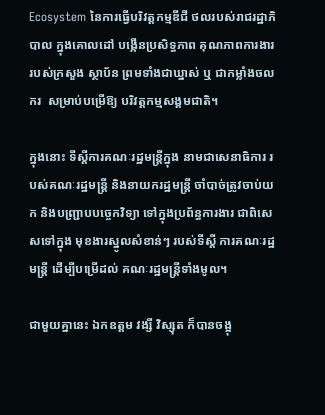Ecosystem នៃការធ្វើបរិវត្តកម្មឌីជី ថលរបស់រាជរដ្ឋាភិបាល ក្នុងគោលដៅ បង្កើនប្រសិទ្ធភាព គុណភាពការងារ របស់ក្រសួង ស្ថាប័ន ព្រមទាំងជាឃ្នាស់ ឬ ជាកម្លាំងចលករ  សម្រាប់បម្រើឱ្យ បរិវត្តកម្មសង្គមជាតិ។

ក្នុងនោះ ទីស្តីការគណៈរដ្ឋមន្ត្រីក្នុង នាមជាសេនាធិការ របស់គណៈរដ្ឋមន្ត្រី និងនាយករដ្ឋមន្ត្រី ចាំបាច់ត្រូវចាប់យក និងបញ្ជ្រាបបច្ចេកវិទ្យា ទៅក្នុងប្រព័ន្ធការងារ ជាពិសេសទៅក្នុង មុខងារស្នូលសំខាន់ៗ របស់ទីស្តី ការគណៈរដ្ឋមន្ត្រី ដើម្បីបម្រើដល់ គណៈរដ្ឋមន្ត្រីទាំងមូល។

ជាមួយគ្នានេះ ឯកឧត្តម វង្សី វិស្សុត ក៏បានចង្អុ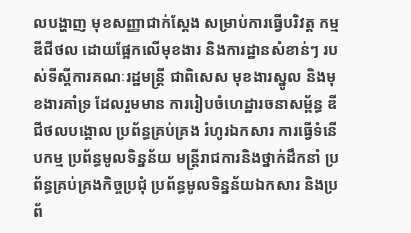លបង្ហាញ មុខសញ្ញាជាក់ស្តែង សម្រាប់ការធ្វើបរិវត្ត កម្មឌីជីថល ដោយផ្អែកលើមុខងារ និងការដ្ឋានសំខាន់ៗ របស់ទីស្តីការគណៈរដ្ឋមន្ត្រី ជាពិសេស មុខងារស្នូល និងមុខងារគាំទ្រ ដែលរួមមាន ការរៀបចំហេដ្ឋារចនាសម្ព័ន្ធ ឌីជីថលបង្គោល ប្រព័ន្ធគ្រប់គ្រង រំហូរឯកសារ ការធ្វើទំនើបកម្ម ប្រព័ន្ធមូលទិន្នន័យ មន្ត្រីរាជការនិងថ្នាក់ដឹកនាំ ប្រព័ន្ធគ្រប់គ្រងកិច្ចប្រជុំ ប្រព័ន្ធមូលទិន្នន័យឯកសារ និងប្រព័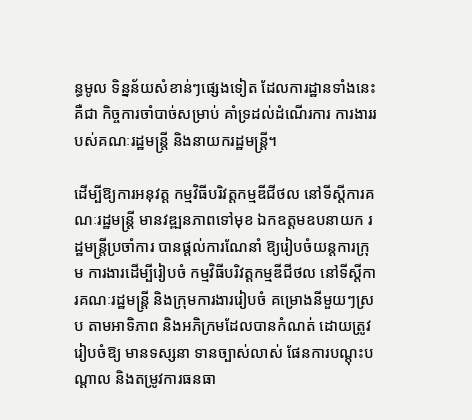ន្ធមូល ទិន្នន័យសំខាន់ៗផ្សេងទៀត ដែលការដ្ឋានទាំងនេះគឺជា កិច្ចការចាំបាច់សម្រាប់ គាំទ្រដល់ដំណើរការ ការងាររបស់គណៈរដ្ឋមន្ត្រី និងនាយករដ្ឋមន្ត្រី។

ដើម្បីឱ្យការអនុវត្ត កម្មវិធីបរិវត្តកម្មឌីជីថល នៅទីស្តីការគណៈរដ្ឋមន្ត្រី មានវឌ្ឍនភាពទៅមុខ ឯកឧត្តមឧបនាយក រដ្ឋមន្ត្រីប្រចាំការ បានផ្ដល់ការណែនាំ ឱ្យរៀបចំយន្តការក្រុម ការងារដើម្បីរៀបចំ កម្មវិធីបរិវត្តកម្មឌីជីថល នៅទីស្ដីការគណៈរដ្ឋមន្ត្រី និងក្រុមការងាររៀបចំ គម្រោងនីមួយៗស្រប តាមអាទិភាព និងអភិក្រមដែលបានកំណត់ ដោយត្រូវរៀបចំឱ្យ មានទស្សនា ទានច្បាស់លាស់ ផែនការបណ្តុះបណ្តាល និងតម្រូវការធនធា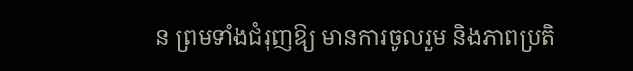ន ព្រមទាំងជំរុញឱ្យ មានការចូលរួម និងភាពប្រតិ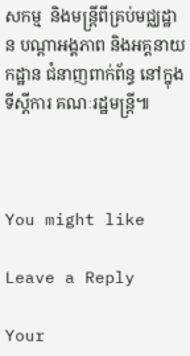សកម្ម  និងមន្ត្រីពីគ្រប់មជ្ឈដ្ឋាន បណ្ដាអង្គភាព និងអគ្គនាយកដ្ឋាន ជំនាញពាក់ព័ន្ធ នៅក្នុងទីស្តីការ គណៈរដ្ឋមន្ត្រី៕



You might like

Leave a Reply

Your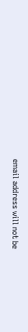email address will not be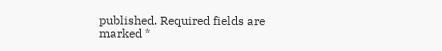published. Required fields are marked *